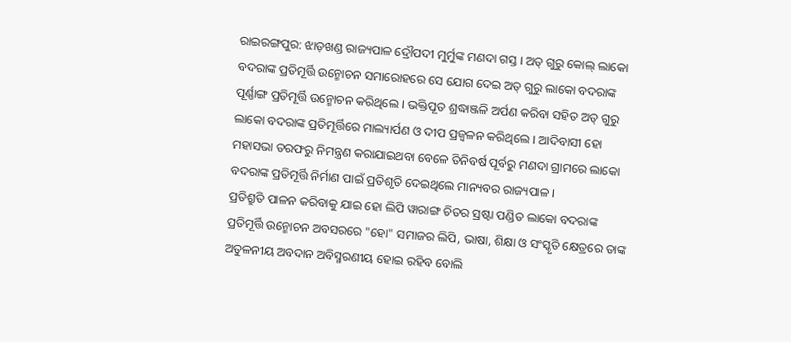ରାଇରଙ୍ଗପୁର: ଝାଡ଼ଖଣ୍ଡ ରାଜ୍ୟପାଳ ଦ୍ରୌପଦୀ ମୁର୍ମୁଙ୍କ ମଣଦା ଗସ୍ତ । ଅତ୍ ଗୁରୁ କୋଲ୍ ଲାକୋ ବଦରାଙ୍କ ପ୍ରତିମୂର୍ତ୍ତି ଉନ୍ମୋଚନ ସମାରୋହରେ ସେ ଯୋଗ ଦେଇ ଅତ୍ ଗୁରୁ ଲାକୋ ବଦରାଙ୍କ ପୂର୍ଣ୍ଣାଙ୍ଗ ପ୍ରତିମୂର୍ତ୍ତି ଉନ୍ମୋଚନ କରିଥିଲେ । ଭକ୍ତିପୂତ ଶ୍ରଦ୍ଧାଞ୍ଜଳି ଅର୍ପଣ କରିବା ସହିତ ଅତ୍ ଗୁରୁ ଲାକୋ ବଦରାଙ୍କ ପ୍ରତିମୂର୍ତ୍ତିରେ ମାଲ୍ୟାର୍ପଣ ଓ ଦୀପ ପ୍ରଜ୍ବଳନ କରିଥିଲେ । ଆଦିବାସୀ ହୋ ମହାସଭା ତରଫରୁ ନିମନ୍ତ୍ରଣ କରାଯାଇଥବା ବେଳେ ତିନିବର୍ଷ ପୂର୍ବରୁ ମଣଦା ଗ୍ରାମରେ ଲାକୋ ବଦରାଙ୍କ ପ୍ରତିମୂର୍ତ୍ତି ନିର୍ମାଣ ପାଇଁ ପ୍ରତିଶୃତି ଦେଇଥିଲେ ମାନ୍ୟବର ରାଜ୍ୟପାଳ ।
ପ୍ରତିଶ୍ରୁତି ପାଳନ କରିବାକୁ ଯାଇ ହୋ ଲିପି ୱାରାଙ୍ଗ ଚିତର ସ୍ରଷ୍ଟା ପଣ୍ଡିତ ଲାକୋ ବଦରାଙ୍କ ପ୍ରତିମୂର୍ତ୍ତି ଉନ୍ମୋଚନ ଅବସରରେ "ହୋ" ସମାଜର ଲିପି, ଭାଷା, ଶିକ୍ଷା ଓ ସଂସ୍କୃତି କ୍ଷେତ୍ରରେ ତାଙ୍କ ଅତୁଳନୀୟ ଅବଦାନ ଅବିସ୍ମରଣୀୟ ହୋଇ ରହିବ ବୋଲି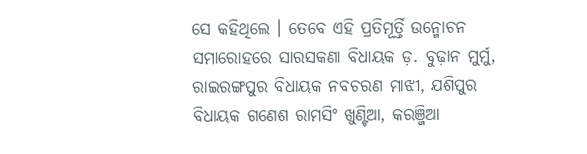ସେ କହିଥିଲେ । ତେବେ ଏହି ପ୍ରତିମୂର୍ତ୍ତି ଉନ୍ମୋଚନ ସମାରୋହରେ ସାରସକଣା ବିଧାୟକ ଡ଼. ବୁଢ଼ାନ ମୁର୍ମୁ, ରାଇରଙ୍ଗପୁର ବିଧାୟକ ନବଚରଣ ମାଝୀ, ଯଶିପୁର ବିଧାୟକ ଗଣେଶ ରାମସିଂ ଖୁଣ୍ଟିଆ, କରଞ୍ଜିଆ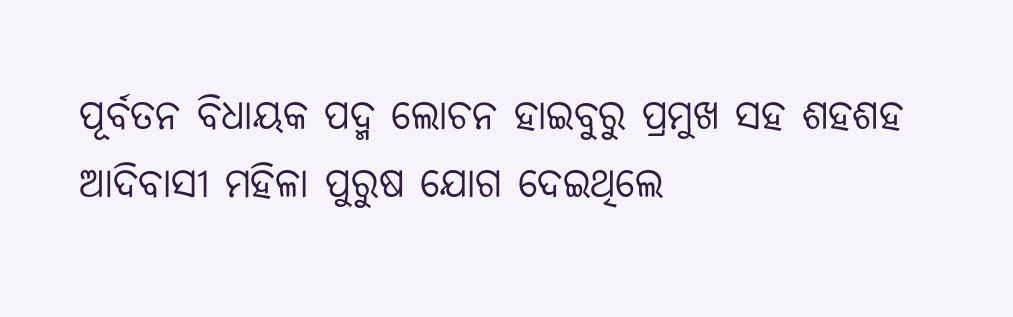ପୂର୍ବତନ ବିଧାୟକ ପଦ୍ମ ଲୋଚନ ହାଇବୁରୁ ପ୍ରମୁଖ ସହ ଶହଶହ ଆଦିବାସୀ ମହିଳା ପୁରୁଷ ଯୋଗ ଦେଇଥିଲେ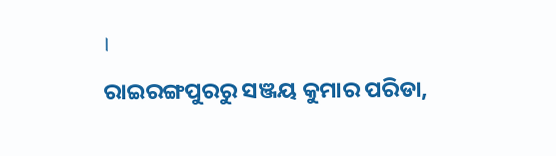।
ରାଇରଙ୍ଗପୁରରୁ ସଞ୍ଜୟ କୁମାର ପରିଡା,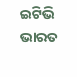ଇଟିଭି ଭାରତ